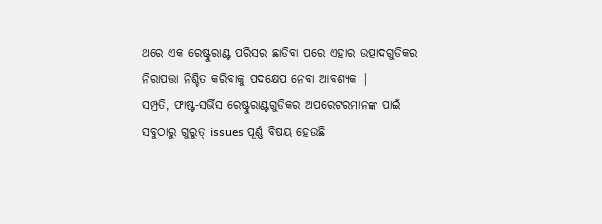ଥରେ ଏକ ରେଷ୍ଟୁରାଣ୍ଟ ପରିସର ଛାଡିବା ପରେ ଏହାର ଉତ୍ପାଦଗୁଡିକର ନିରାପତ୍ତା ନିଶ୍ଚିତ କରିବାକୁ ପଦକ୍ଷେପ ନେବା ଆବଶ୍ୟକ |
ସମ୍ପ୍ରତି, ଫାଷ୍ଟ-ସର୍ଭିସ ରେଷ୍ଟୁରାଣ୍ଟଗୁଡିକର ଅପରେଟରମାନଙ୍କ ପାଇଁ ସବୁଠାରୁ ଗୁରୁତ୍ issues ପୂର୍ଣ୍ଣ ବିଷୟ ହେଉଛି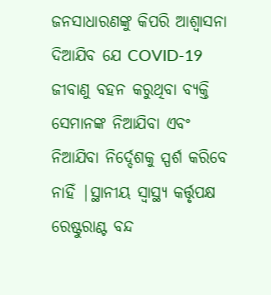ଜନସାଧାରଣଙ୍କୁ କିପରି ଆଶ୍ୱାସନା ଦିଆଯିବ ଯେ COVID-19 ଜୀବାଣୁ ବହନ କରୁଥିବା ବ୍ୟକ୍ତି ସେମାନଙ୍କ ନିଆଯିବା ଏବଂ ନିଆଯିବା ନିର୍ଦ୍ଦେଶକୁ ସ୍ପର୍ଶ କରିବେ ନାହିଁ |ସ୍ଥାନୀୟ ସ୍ୱାସ୍ଥ୍ୟ କର୍ତ୍ତୃପକ୍ଷ ରେଷ୍ଟୁରାଣ୍ଟ ବନ୍ଦ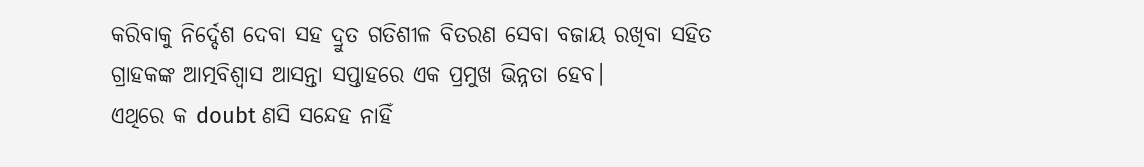କରିବାକୁ ନିର୍ଦ୍ଦେଶ ଦେବା ସହ ଦ୍ରୁତ ଗତିଶୀଳ ବିତରଣ ସେବା ବଜାୟ ରଖିବା ସହିତ ଗ୍ରାହକଙ୍କ ଆତ୍ମବିଶ୍ୱାସ ଆସନ୍ତା ସପ୍ତାହରେ ଏକ ପ୍ରମୁଖ ଭିନ୍ନତା ହେବ।
ଏଥିରେ କ doubt ଣସି ସନ୍ଦେହ ନାହିଁ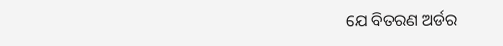ଯେ ବିତରଣ ଅର୍ଡର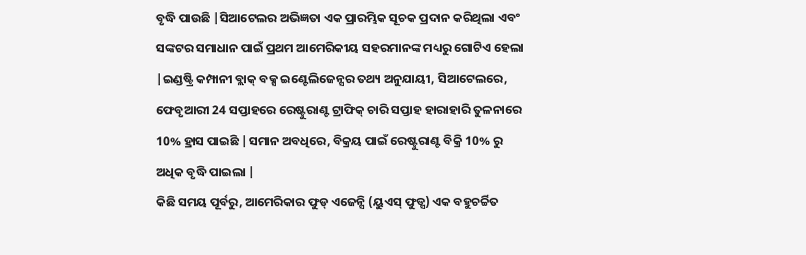ବୃଦ୍ଧି ପାଉଛି |ସିଆଟେଲର ଅଭିଜ୍ଞତା ଏକ ପ୍ରାରମ୍ଭିକ ସୂଚକ ପ୍ରଦାନ କରିଥିଲା ଏବଂ ସଙ୍କଟର ସମାଧାନ ପାଇଁ ପ୍ରଥମ ଆମେରିକୀୟ ସହରମାନଙ୍କ ମଧ୍ୟରୁ ଗୋଟିଏ ହେଲା |ଇଣ୍ଡଷ୍ଟ୍ରି କମ୍ପାନୀ ବ୍ଲାକ୍ ବକ୍ସ ଇଣ୍ଟେଲିଜେନ୍ସର ତଥ୍ୟ ଅନୁଯାୟୀ, ସିଆଟେଲରେ, ଫେବୃଆରୀ 24 ସପ୍ତାହରେ ରେଷ୍ଟୁରାଣ୍ଟ ଟ୍ରାଫିକ୍ ଚାରି ସପ୍ତାହ ହାରାହାରି ତୁଳନାରେ 10% ହ୍ରାସ ପାଇଛି |ସମାନ ଅବଧିରେ, ବିକ୍ରୟ ପାଇଁ ରେଷ୍ଟୁରାଣ୍ଟ ବିକ୍ରି 10% ରୁ ଅଧିକ ବୃଦ୍ଧି ପାଇଲା |
କିଛି ସମୟ ପୂର୍ବରୁ, ଆମେରିକାର ଫୁଡ୍ ଏଜେନ୍ସି (ୟୁଏସ୍ ଫୁଡ୍ସ) ଏକ ବହୁଚର୍ଚ୍ଚିତ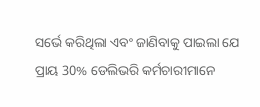ସର୍ଭେ କରିଥିଲା ଏବଂ ଜାଣିବାକୁ ପାଇଲା ଯେ ପ୍ରାୟ 30% ଡେଲିଭରି କର୍ମଚାରୀମାନେ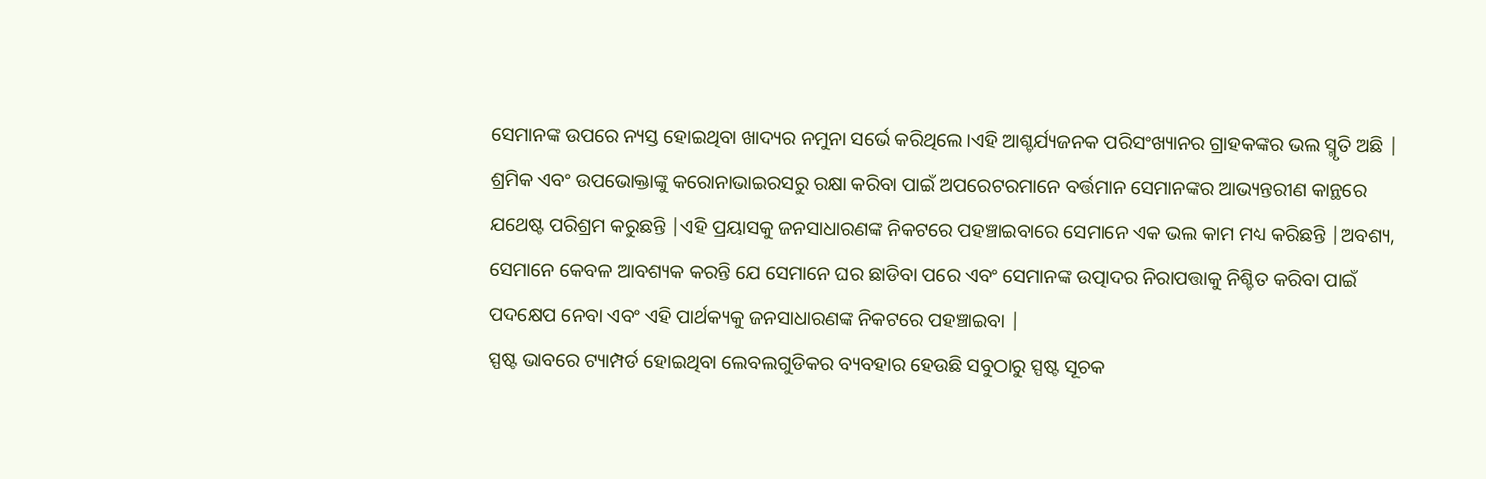ସେମାନଙ୍କ ଉପରେ ନ୍ୟସ୍ତ ହୋଇଥିବା ଖାଦ୍ୟର ନମୁନା ସର୍ଭେ କରିଥିଲେ।ଏହି ଆଶ୍ଚର୍ଯ୍ୟଜନକ ପରିସଂଖ୍ୟାନର ଗ୍ରାହକଙ୍କର ଭଲ ସ୍ମୃତି ଅଛି |
ଶ୍ରମିକ ଏବଂ ଉପଭୋକ୍ତାଙ୍କୁ କରୋନାଭାଇରସରୁ ରକ୍ଷା କରିବା ପାଇଁ ଅପରେଟରମାନେ ବର୍ତ୍ତମାନ ସେମାନଙ୍କର ଆଭ୍ୟନ୍ତରୀଣ କାନ୍ଥରେ ଯଥେଷ୍ଟ ପରିଶ୍ରମ କରୁଛନ୍ତି |ଏହି ପ୍ରୟାସକୁ ଜନସାଧାରଣଙ୍କ ନିକଟରେ ପହଞ୍ଚାଇବାରେ ସେମାନେ ଏକ ଭଲ କାମ ମଧ୍ୟ କରିଛନ୍ତି |ଅବଶ୍ୟ, ସେମାନେ କେବଳ ଆବଶ୍ୟକ କରନ୍ତି ଯେ ସେମାନେ ଘର ଛାଡିବା ପରେ ଏବଂ ସେମାନଙ୍କ ଉତ୍ପାଦର ନିରାପତ୍ତାକୁ ନିଶ୍ଚିତ କରିବା ପାଇଁ ପଦକ୍ଷେପ ନେବା ଏବଂ ଏହି ପାର୍ଥକ୍ୟକୁ ଜନସାଧାରଣଙ୍କ ନିକଟରେ ପହଞ୍ଚାଇବା |
ସ୍ପଷ୍ଟ ଭାବରେ ଟ୍ୟାମ୍ପର୍ଡ ହୋଇଥିବା ଲେବଲଗୁଡିକର ବ୍ୟବହାର ହେଉଛି ସବୁଠାରୁ ସ୍ପଷ୍ଟ ସୂଚକ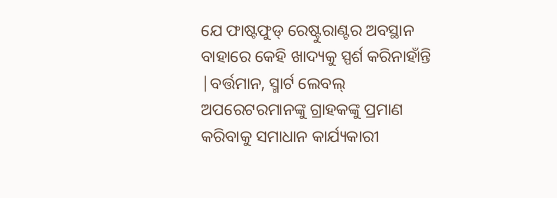ଯେ ଫାଷ୍ଟଫୁଡ୍ ରେଷ୍ଟୁରାଣ୍ଟର ଅବସ୍ଥାନ ବାହାରେ କେହି ଖାଦ୍ୟକୁ ସ୍ପର୍ଶ କରିନାହାଁନ୍ତି |ବର୍ତ୍ତମାନ, ସ୍ମାର୍ଟ ଲେବଲ୍ ଅପରେଟରମାନଙ୍କୁ ଗ୍ରାହକଙ୍କୁ ପ୍ରମାଣ କରିବାକୁ ସମାଧାନ କାର୍ଯ୍ୟକାରୀ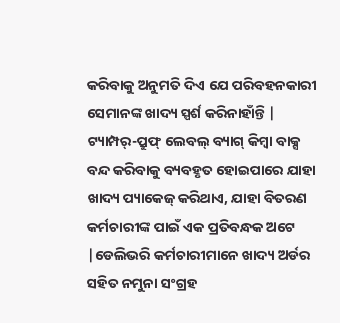କରିବାକୁ ଅନୁମତି ଦିଏ ଯେ ପରିବହନକାରୀ ସେମାନଙ୍କ ଖାଦ୍ୟ ସ୍ପର୍ଶ କରିନାହାଁନ୍ତି |
ଟ୍ୟାମ୍ପର୍-ପ୍ରୁଫ୍ ଲେବଲ୍ ବ୍ୟାଗ୍ କିମ୍ବା ବାକ୍ସ ବନ୍ଦ କରିବାକୁ ବ୍ୟବହୃତ ହୋଇପାରେ ଯାହା ଖାଦ୍ୟ ପ୍ୟାକେଜ୍ କରିଥାଏ, ଯାହା ବିତରଣ କର୍ମଚାରୀଙ୍କ ପାଇଁ ଏକ ପ୍ରତିବନ୍ଧକ ଅଟେ |ଡେଲିଭରି କର୍ମଚାରୀମାନେ ଖାଦ୍ୟ ଅର୍ଡର ସହିତ ନମୁନା ସଂଗ୍ରହ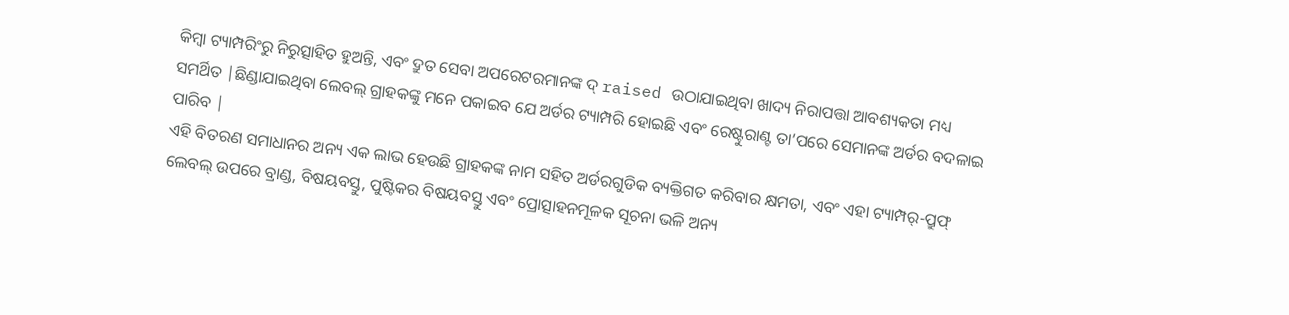କିମ୍ବା ଟ୍ୟାମ୍ପରିଂରୁ ନିରୁତ୍ସାହିତ ହୁଅନ୍ତି, ଏବଂ ଦ୍ରୁତ ସେବା ଅପରେଟରମାନଙ୍କ ଦ୍ raised ଉଠାଯାଇଥିବା ଖାଦ୍ୟ ନିରାପତ୍ତା ଆବଶ୍ୟକତା ମଧ୍ୟ ସମର୍ଥିତ |ଛିଣ୍ଡାଯାଇଥିବା ଲେବଲ୍ ଗ୍ରାହକଙ୍କୁ ମନେ ପକାଇବ ଯେ ଅର୍ଡର ଟ୍ୟାମ୍ପରି ହୋଇଛି ଏବଂ ରେଷ୍ଟୁରାଣ୍ଟ ତା’ପରେ ସେମାନଙ୍କ ଅର୍ଡର ବଦଳାଇ ପାରିବ |
ଏହି ବିତରଣ ସମାଧାନର ଅନ୍ୟ ଏକ ଲାଭ ହେଉଛି ଗ୍ରାହକଙ୍କ ନାମ ସହିତ ଅର୍ଡରଗୁଡିକ ବ୍ୟକ୍ତିଗତ କରିବାର କ୍ଷମତା, ଏବଂ ଏହା ଟ୍ୟାମ୍ପର୍-ପ୍ରୁଫ୍ ଲେବଲ୍ ଉପରେ ବ୍ରାଣ୍ଡ, ବିଷୟବସ୍ତୁ, ପୁଷ୍ଟିକର ବିଷୟବସ୍ତୁ ଏବଂ ପ୍ରୋତ୍ସାହନମୂଳକ ସୂଚନା ଭଳି ଅନ୍ୟ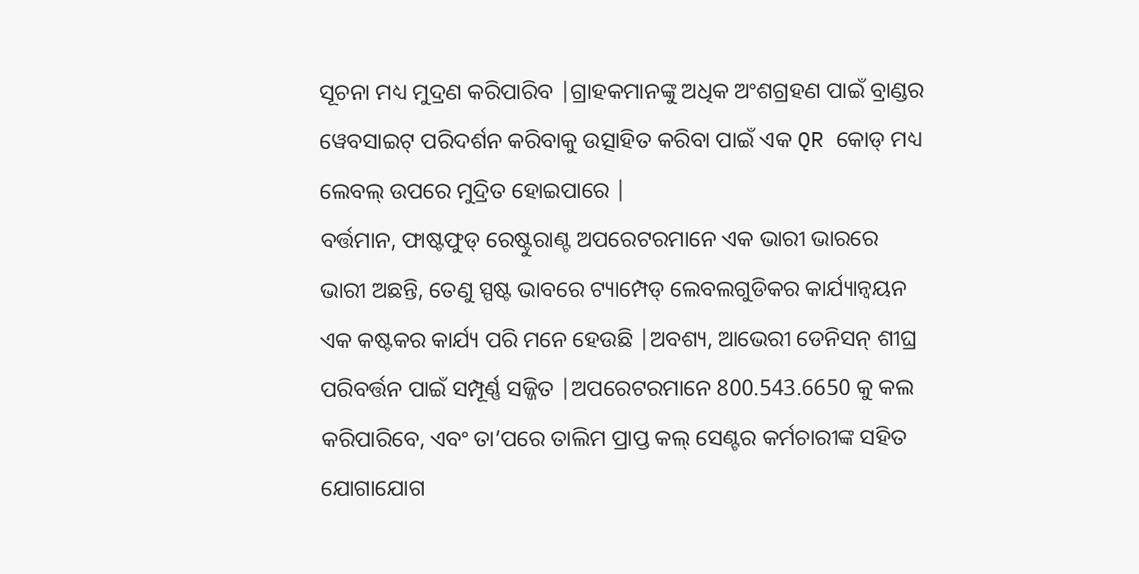ସୂଚନା ମଧ୍ୟ ମୁଦ୍ରଣ କରିପାରିବ |ଗ୍ରାହକମାନଙ୍କୁ ଅଧିକ ଅଂଶଗ୍ରହଣ ପାଇଁ ବ୍ରାଣ୍ଡର ୱେବସାଇଟ୍ ପରିଦର୍ଶନ କରିବାକୁ ଉତ୍ସାହିତ କରିବା ପାଇଁ ଏକ QR କୋଡ୍ ମଧ୍ୟ ଲେବଲ୍ ଉପରେ ମୁଦ୍ରିତ ହୋଇପାରେ |
ବର୍ତ୍ତମାନ, ଫାଷ୍ଟଫୁଡ୍ ରେଷ୍ଟୁରାଣ୍ଟ ଅପରେଟରମାନେ ଏକ ଭାରୀ ଭାରରେ ଭାରୀ ଅଛନ୍ତି, ତେଣୁ ସ୍ପଷ୍ଟ ଭାବରେ ଟ୍ୟାମ୍ପେଡ୍ ଲେବଲଗୁଡିକର କାର୍ଯ୍ୟାନ୍ୱୟନ ଏକ କଷ୍ଟକର କାର୍ଯ୍ୟ ପରି ମନେ ହେଉଛି |ଅବଶ୍ୟ, ଆଭେରୀ ଡେନିସନ୍ ଶୀଘ୍ର ପରିବର୍ତ୍ତନ ପାଇଁ ସମ୍ପୂର୍ଣ୍ଣ ସଜ୍ଜିତ |ଅପରେଟରମାନେ 800.543.6650 କୁ କଲ କରିପାରିବେ, ଏବଂ ତା’ପରେ ତାଲିମ ପ୍ରାପ୍ତ କଲ୍ ସେଣ୍ଟର କର୍ମଚାରୀଙ୍କ ସହିତ ଯୋଗାଯୋଗ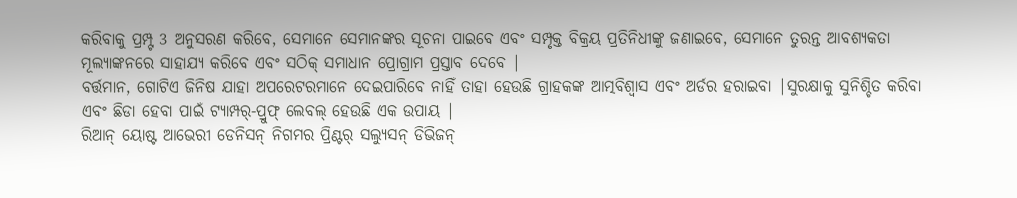କରିବାକୁ ପ୍ରମ୍ପ୍ଟ 3 ଅନୁସରଣ କରିବେ, ସେମାନେ ସେମାନଙ୍କର ସୂଚନା ପାଇବେ ଏବଂ ସମ୍ପୃକ୍ତ ବିକ୍ରୟ ପ୍ରତିନିଧୀଙ୍କୁ ଜଣାଇବେ, ସେମାନେ ତୁରନ୍ତ ଆବଶ୍ୟକତା ମୂଲ୍ୟାଙ୍କନରେ ସାହାଯ୍ୟ କରିବେ ଏବଂ ସଠିକ୍ ସମାଧାନ ପ୍ରୋଗ୍ରାମ ପ୍ରସ୍ତାବ ଦେବେ |
ବର୍ତ୍ତମାନ, ଗୋଟିଏ ଜିନିଷ ଯାହା ଅପରେଟରମାନେ ଦେଇପାରିବେ ନାହିଁ ତାହା ହେଉଛି ଗ୍ରାହକଙ୍କ ଆତ୍ମବିଶ୍ୱାସ ଏବଂ ଅର୍ଡର ହରାଇବା |ସୁରକ୍ଷାକୁ ସୁନିଶ୍ଚିତ କରିବା ଏବଂ ଛିଡା ହେବା ପାଇଁ ଟ୍ୟାମ୍ପର୍-ପ୍ରୁଫ୍ ଲେବଲ୍ ହେଉଛି ଏକ ଉପାୟ |
ରିଆନ୍ ୟୋଷ୍ଟ ଆଭେରୀ ଡେନିସନ୍ ନିଗମର ପ୍ରିଣ୍ଟର୍ ସଲ୍ୟୁସନ୍ ଡିଭିଜନ୍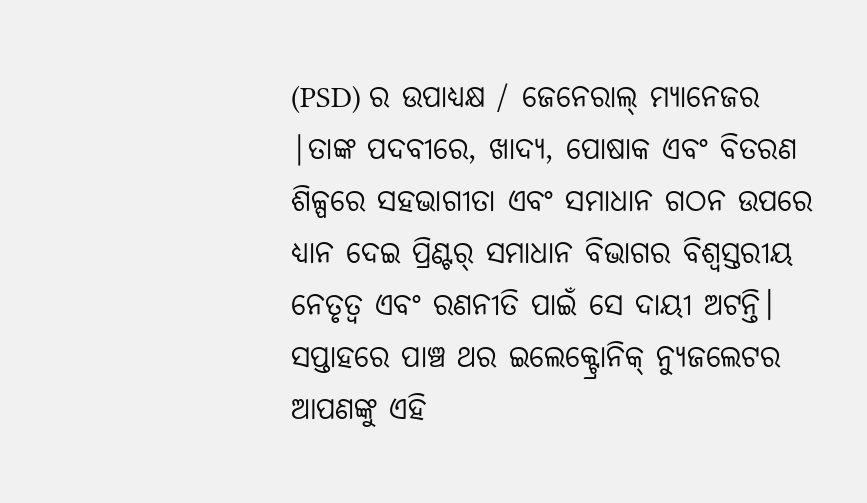(PSD) ର ଉପାଧ୍ୟକ୍ଷ / ଜେନେରାଲ୍ ମ୍ୟାନେଜର |ତାଙ୍କ ପଦବୀରେ, ଖାଦ୍ୟ, ପୋଷାକ ଏବଂ ବିତରଣ ଶିଳ୍ପରେ ସହଭାଗୀତା ଏବଂ ସମାଧାନ ଗଠନ ଉପରେ ଧ୍ୟାନ ଦେଇ ପ୍ରିଣ୍ଟର୍ ସମାଧାନ ବିଭାଗର ବିଶ୍ୱସ୍ତରୀୟ ନେତୃତ୍ୱ ଏବଂ ରଣନୀତି ପାଇଁ ସେ ଦାୟୀ ଅଟନ୍ତି।
ସପ୍ତାହରେ ପାଞ୍ଚ ଥର ଇଲେକ୍ଟ୍ରୋନିକ୍ ନ୍ୟୁଜଲେଟର ଆପଣଙ୍କୁ ଏହି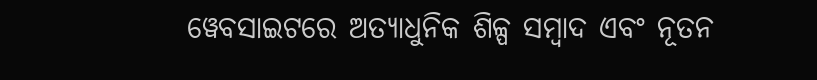ୱେବସାଇଟରେ ଅତ୍ୟାଧୁନିକ ଶିଳ୍ପ ସମ୍ବାଦ ଏବଂ ନୂତନ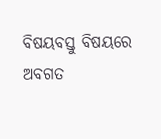ବିଷୟବସ୍ତୁ ବିଷୟରେ ଅବଗତ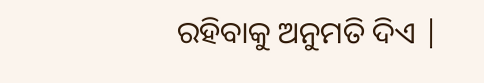ରହିବାକୁ ଅନୁମତି ଦିଏ |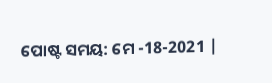ପୋଷ୍ଟ ସମୟ: ମେ -18-2021 |